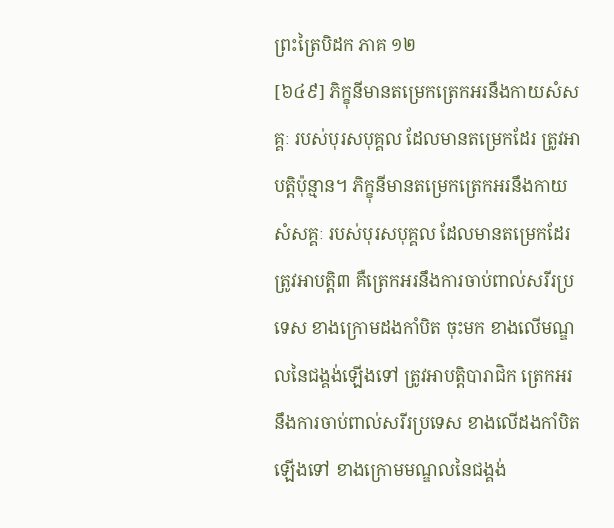ព្រះត្រៃបិដក ភាគ ១២
[៦៤៩] ភិក្ខុនីមានតម្រេកត្រេកអរនឹងកាយសំសគ្គៈ របស់បុរសបុគ្គល ដែលមានតម្រេកដែរ ត្រូវអាបត្ដិប៉ុន្មាន។ ភិក្ខុនីមានតម្រេកត្រេកអរនឹងកាយសំសគ្គៈ របស់បុរសបុគ្គល ដែលមានតម្រេកដែរ ត្រូវអាបត្ដិ៣ គឺត្រេកអរនឹងការចាប់ពាល់សរីរប្រទេស ខាងក្រោមដងកាំបិត ចុះមក ខាងលើមណ្ឌលនៃជង្គង់ឡើងទៅ ត្រូវអាបត្ដិបារាជិក ត្រេកអរនឹងការចាប់ពាល់សរីរប្រទេស ខាងលើដងកាំបិតឡើងទៅ ខាងក្រោមមណ្ឌលនៃជង្គង់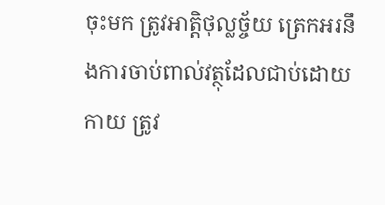ចុះមក ត្រូវអាត្ដិថុល្លច្ច័យ ត្រេកអរនឹងការចាប់ពាល់វត្ថុដែលជាប់ដោយកាយ ត្រូវ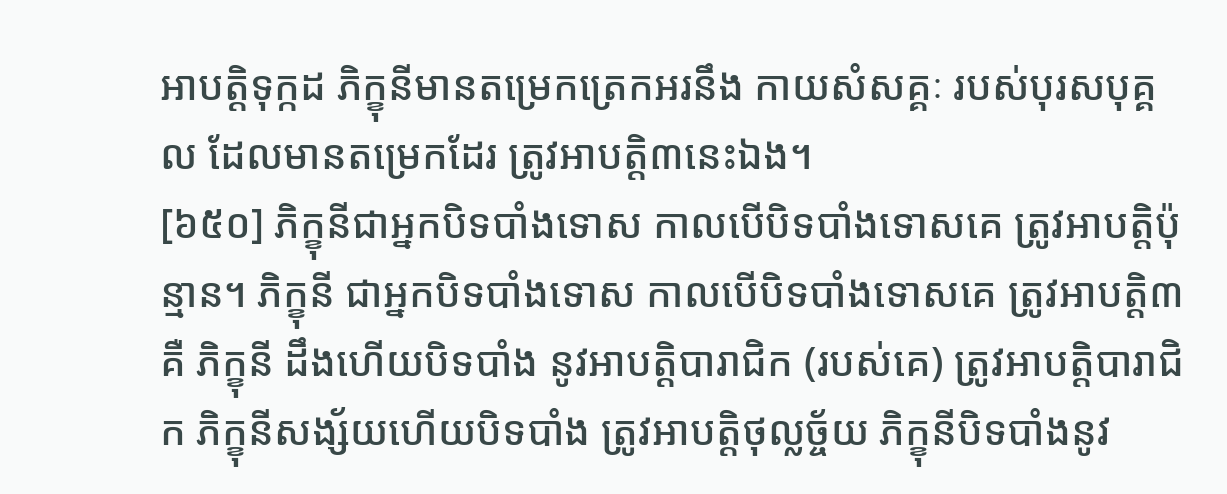អាបត្ដិទុក្កដ ភិក្ខុនីមានតម្រេកត្រេកអរនឹង កាយសំសគ្គៈ របស់បុរសបុគ្គល ដែលមានតម្រេកដែរ ត្រូវអាបត្ដិ៣នេះឯង។
[៦៥០] ភិក្ខុនីជាអ្នកបិទបាំងទោស កាលបើបិទបាំងទោសគេ ត្រូវអាបត្ដិប៉ុន្មាន។ ភិក្ខុនី ជាអ្នកបិទបាំងទោស កាលបើបិទបាំងទោសគេ ត្រូវអាបត្ដិ៣គឺ ភិក្ខុនី ដឹងហើយបិទបាំង នូវអាបត្ដិបារាជិក (របស់គេ) ត្រូវអាបត្ដិបារាជិក ភិក្ខុនីសង្ស័យហើយបិទបាំង ត្រូវអាបត្ដិថុល្លច្ច័យ ភិក្ខុនីបិទបាំងនូវ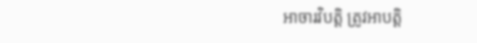អាចារវិបត្ដិ ត្រូវអាបត្ដិ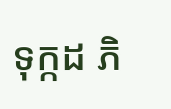ទុក្កដ ភិ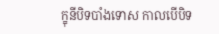ក្ខុនីបិទបាំងទោស កាលបើបិទ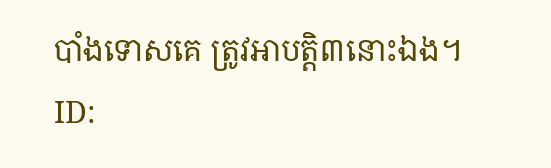បាំងទោសគេ ត្រូវអាបត្ដិ៣នោះឯង។
ID: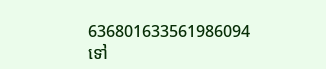636801633561986094
ទៅ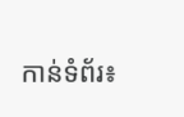កាន់ទំព័រ៖